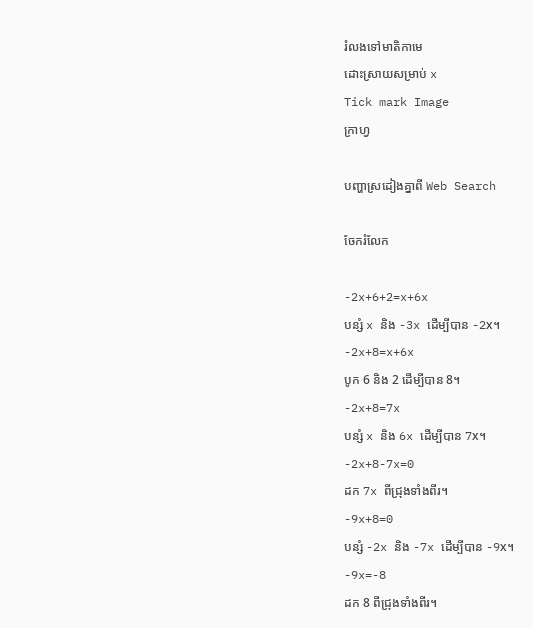រំលងទៅមាតិកាមេ
ដោះស្រាយសម្រាប់ x
Tick mark Image
ក្រាហ្វ

បញ្ហាស្រដៀងគ្នាពី Web Search

ចែករំលែក

-2x+6+2=x+6x
បន្សំ x និង -3x ដើម្បីបាន -2x។
-2x+8=x+6x
បូក 6 និង 2 ដើម្បីបាន 8។
-2x+8=7x
បន្សំ x និង 6x ដើម្បីបាន 7x។
-2x+8-7x=0
ដក 7x ពីជ្រុងទាំងពីរ។
-9x+8=0
បន្សំ -2x និង -7x ដើម្បីបាន -9x។
-9x=-8
ដក 8 ពីជ្រុងទាំងពីរ។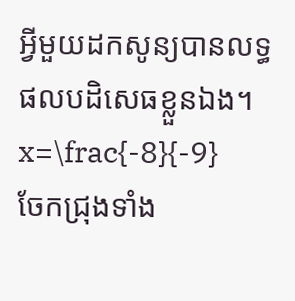អ្វីមួយដកសូន្យបានលទ្ធផលបដិសេធខ្លួនឯង។
x=\frac{-8}{-9}
ចែកជ្រុងទាំង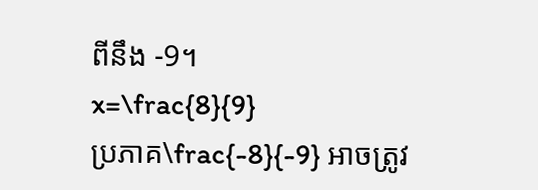ពីនឹង -9។
x=\frac{8}{9}
ប្រភាគ\frac{-8}{-9} អាចត្រូវ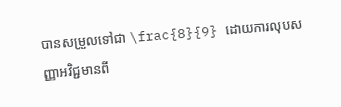បានសម្រួលទៅជា \frac{8}{9} ដោយការលុបសញ្ញាអវិជ្ជមានពី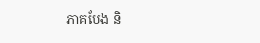ភាគបែង និ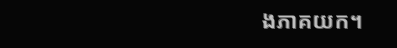ងភាគយក។